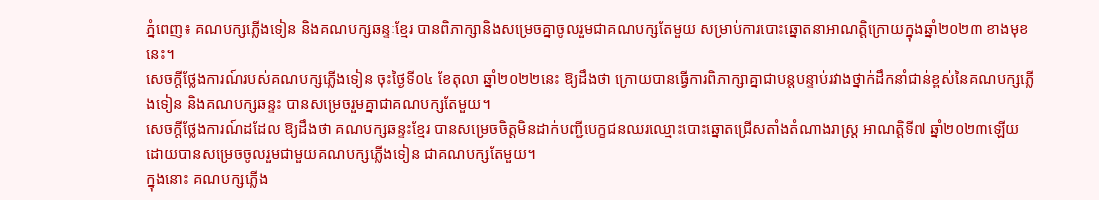ភ្នំពេញ៖ គណបក្សភ្លើងទៀន និងគណបក្សឆន្ទៈខ្មែរ បានពិភាក្សានិងសម្រេចគ្នាចូលរួមជាគណបក្សតែមួយ សម្រាប់ការបោះឆ្នោតនាអាណត្តិក្រោយក្នុងឆ្នាំ២០២៣ ខាងមុខនេះ។
សេចក្ដីថ្លែងការណ៍របស់គណបក្សភ្លើងទៀន ចុះថ្ងៃទី០៤ ខែតុលា ឆ្នាំ២០២២នេះ ឱ្យដឹងថា ក្រោយបានធ្វើការពិភាក្សាគ្នាជាបន្តបន្ទាប់រវាងថ្នាក់ដឹកនាំជាន់ខ្ពស់នៃគណបក្សភ្លើងទៀន និងគណបក្សឆន្ទះ បានសម្រេចរួមគ្នាជាគណបក្សតែមួយ។
សេចក្ដីថ្លែងការណ៍ដដែល ឱ្យដឹងថា គណបក្សឆន្ទះខ្មែរ បានសម្រេចចិត្តមិនដាក់បញ្ជីបេក្ខជនឈរឈ្មោះបោះឆ្នោតជ្រើសតាំងតំណាងរាស្ត្រ អាណត្តិទី៧ ឆ្នាំ២០២៣ឡើយ ដោយបានសម្រេចចូលរួមជាមួយគណបក្សភ្លើងទៀន ជាគណបក្សតែមួយ។
ក្នុងនោះ គណបក្សភ្លើង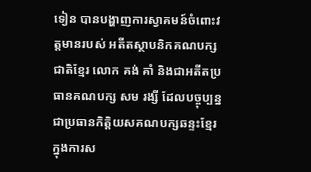ទៀន បានបង្ហាញការស្វាគមន៍ចំពោះវត្តមានរបស់ អតីតស្ថាបនិកគណបក្សជាតិខ្មែរ លោក គង់ គាំ និងជាអតីតប្រធានគណបក្ស សម រង្សី ដែលបច្ចុប្បន្នជាប្រធានកិត្តិយសគណបក្សឆន្ទះខ្មែរ ក្នុងការស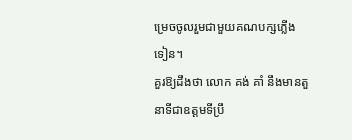ម្រេចចូលរួមជាមួយគណបក្សភ្លើងទៀន។
គួរឱ្យដឹងថា លោក គង់ គាំ នឹងមានតួនាទីជាឧត្តមទីប្រឹ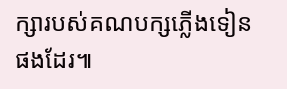ក្សារបស់គណបក្សភ្លើងទៀនផងដែរ៕